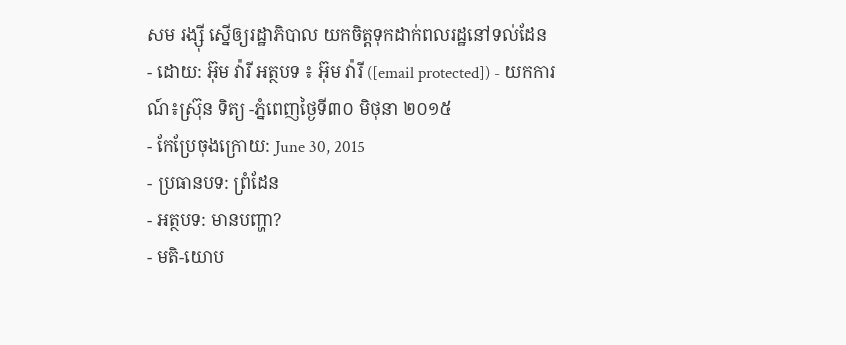សម រង្ស៊ី ស្នើឲ្យរដ្ឋាភិបាល យកចិត្តទុកដាក់ពលរដ្ឋនៅទល់ដែន
- ដោយ: អ៊ុម វ៉ារី អត្ថបទ ៖ អ៊ុម វ៉ារី ([email protected]) - យកការណ៍៖ស្រ៊ុន ទិត្យ -ភ្នំពេញថ្ងៃទី៣០ មិថុនា ២០១៥
- កែប្រែចុងក្រោយ: June 30, 2015
- ប្រធានបទ: ព្រំដែន
- អត្ថបទ: មានបញ្ហា?
- មតិ-យោប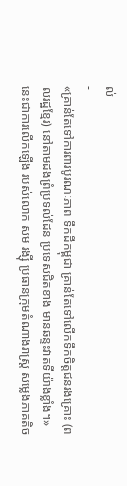ល់
-
«គ្រាន់តែទៅការពារបូរណៈភាព ទឹកដីកម្ពុជា គ្រាន់តែទៅលើកទឹកចិត្តជនរងគ្រោះ (ពលរដ្ឋខ្មែរ) នៅតាមដងព្រំប្រទល់ដែន ប្រទេសជិតខាង មានឆន្ទះវាតទីយ៉ាងខ្លាំង។» នេះជាការលើកឡើង របស់លោក សម រង្ស៊ី ប្រធានក្រុមតំណាងរាស្ត្រ សម្លេងភាគតិច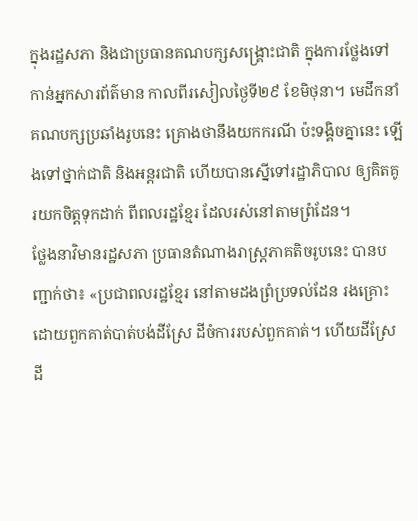ក្នុងរដ្ឋសភា និងជាប្រធានគណបក្សសង្គ្រោះជាតិ ក្នុងការថ្លែងទៅកាន់អ្នកសារព័ត៌មាន កាលពីរសៀលថ្ងៃទី២៩ ខែមិថុនា។ មេដឹកនាំគណបក្សប្រឆាំងរូបនេះ គ្រោងថានឹងយកករណី ប៉ះទង្គិចគ្នានេះ ឡើងទៅថ្នាក់ជាតិ និងអន្តរជាតិ ហើយបានស្នើទៅរដ្ឋាភិបាល ឲ្យគិតគូរយកចិត្តទុកដាក់ ពីពលរដ្ឋខ្មែរ ដែលរស់នៅតាមព្រំដែន។
ថ្លែងនាវិមានរដ្ឋសភា ប្រធានតំណាងរាស្រ្តភាគតិចរូបនេះ បានបញ្ជាក់ថា៖ «ប្រជាពលរដ្ឋខ្មែរ នៅតាមដងព្រំប្រទល់ដែន រងគ្រោះដោយពួកគាត់បាត់បង់ដីស្រែ ដីចំការរបស់ពួកគាត់។ ហើយដីស្រែ ដី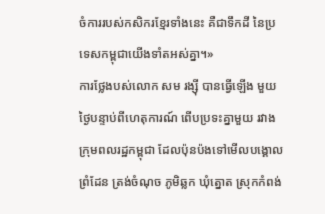ចំការរបស់កសិករខ្មែរទាំងនេះ គឺជាទឹកដី នៃប្រទេសកម្ពុជាយើងទាំតអស់គ្នា។»
ការថ្លែងបស់លោក សម រង្ស៊ី បានធ្វើឡើង មួយថ្ងៃបន្ទាប់ពីហេតុការណ៍ ពើបប្រទះគ្នាមួយ រវាងក្រុមពលរដ្ឋកម្ពុជា ដែលប៉ុនប៉ងទៅមើលបង្គោលព្រំដែន ត្រង់ចំណុច ភូមិឆ្លក ឃុំត្នោត ស្រុកកំពង់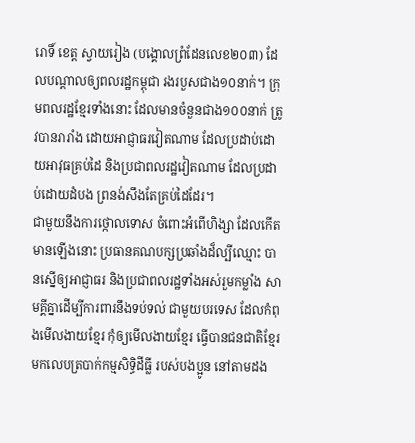រោទិ៍ ខេត្ត ស្វាយរៀង (បង្គោលព្រំដែនលេខ២០៣) ដែលបណ្ដាលឲ្យពលរដ្ឋកម្ពុជា រងរបួសជាង១០នាក់។ ក្រុមពលរដ្ឋខ្មែរទាំងនោះ ដែលមានចំនួនជាង១០០នាក់ ត្រូវបានរារាំង ដោយអាជ្ញាធរវៀតណាម ដែលប្រដាប់ដោយអាវុធគ្រប់ដៃ និងប្រជាពលរដ្ឋវៀតណាម ដែលប្រដាប់ដោយដំបង ព្រនង់សឹងតែគ្រប់ដៃដែរ។
ជាមួយនឹងការថ្កោលទោស ចំពោះអំពើហិង្សា ដែលកើតមានឡើងនោះ ប្រធានគណបក្សប្រឆាំងដ៏ល្បីឈ្មោះ បានស្នើឲ្យអាជ្ញាធរ និងប្រជាពលរដ្ឋទាំងអស់រួមកម្លាំង សាមគ្គីគ្នាដើម្បីការពារនឹងទប់ទល់ ជាមួយបរទេស ដែលកំពុងមើលងាយខ្មែរ កុំឲ្យមើលងាយខ្មែរ ធ្វើបានជនជាតិខ្មែរ មកលេបត្របាក់កម្មសិទ្ធិដីធ្លី របស់បងប្អូន នៅតាមដង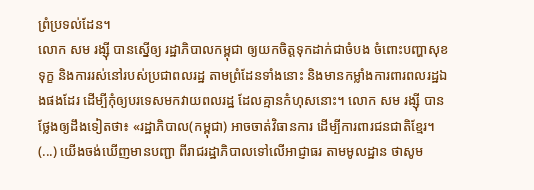ព្រំប្រទល់ដែន។
លោក សម រង្ស៊ី បានស្នើឲ្យ រដ្ឋាភិបាលកម្ពុជា ឲ្យយកចិត្តទុកដាក់ជាចំបង ចំពោះបញ្ហាសុខទុក្ខ និងការរស់នៅរបស់ប្រជាពលរដ្ឋ តាមព្រំដែនទាំងនោះ និងមានកម្លាំងការពារពលរដ្ឋឯងផងដែរ ដើម្បីកុំឲ្យបរទេសមកវាយពលរដ្ឋ ដែលគ្មានកំហុសនោះ។ លោក សម រង្ស៊ី បានថ្លែងឲ្យដឹងទៀតថា៖ «រដ្ឋាភិបាល(កម្ពុជា) អាចចាត់វិធានការ ដើម្បីការពារជនជាតិខ្មែរ។ (...) យើងចង់ឃើញមានបញ្ជា ពីរាជរដ្ឋាភិបាលទៅលើអាជ្ញាធរ តាមមូលដ្ឋាន ថាសូម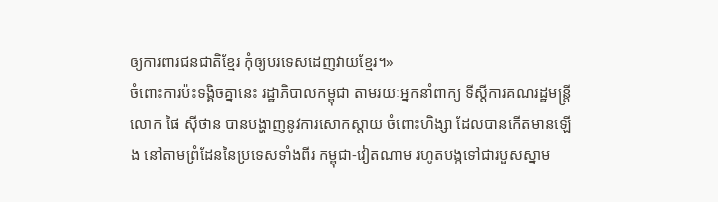ឲ្យការពារជនជាតិខ្មែរ កុំឲ្យបរទេសដេញវាយខ្មែរ។»
ចំពោះការប៉ះទង្គិចគ្នានេះ រដ្ឋាភិបាលកម្ពុជា តាមរយៈអ្នកនាំពាក្យ ទីស្តីការគណរដ្ឋមន្រ្តី លោក ផៃ ស៊ីថាន បានបង្ហាញនូវការសោកស្តាយ ចំពោះហិង្សា ដែលបានកើតមានឡើង នៅតាមព្រំដែននៃប្រទេសទាំងពីរ កម្ពុជា-វៀតណាម រហូតបង្កទៅជារបួសស្នាម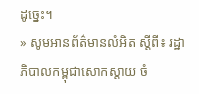ដូច្នេះ។
» សូមអានព័ត៌មានលំអិត ស្ដីពី៖ រដ្ឋាភិបាលកម្ពុជាសោកស្តាយ ចំ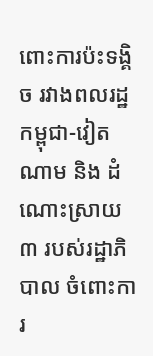ពោះការប៉ះទង្គិច រវាងពលរដ្ឋកម្ពុជា-វៀតណាម និង ដំណោះស្រាយ៣ របស់រដ្ឋាភិបាល ចំពោះការ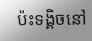ប៉ះទង្គិចនៅ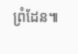ព្រំដែន៕